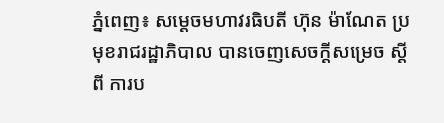ភ្នំពេញ៖ សម្តេចមហាវរធិបតី ហ៊ុន ម៉ាណែត ប្រមុខរាជរដ្ឋាភិបាល បានចេញសេចក្តីសម្រេច ស្តីពី ការប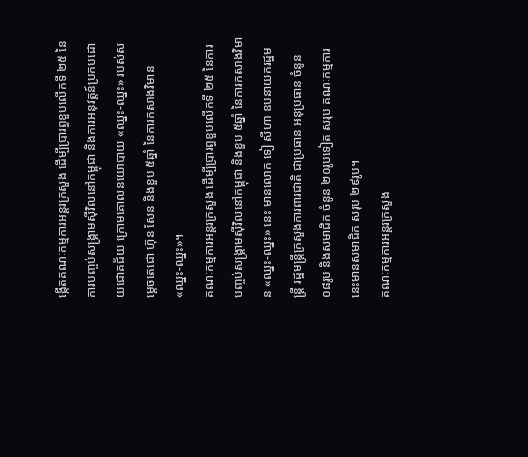ង្កើតគណៈកម្មការអន្តរក្រសួង ដើម្បីប្រារព្ធខួបលើកទី ២៥ នៃការបញ្ចប់សង្គ្រាមស៊ីវិលនៅកម្ពុជា និងការអនុវត្តន៍ប្រកបដោយជោគជ័យ ក្រោមគោលនយោបាយ «ឈ្នះ-ឈ្នះ» របស់សម្តេចតេជោ ហ៊ុន សែន និងខួប ៥ឆ្នាំ នៃការកសាងវិមាន «ឈ្នះ-ឈ្នះ»។
គណៈកម្មការអន្តរក្រសួង ដើម្បីប្រារព្ធខួបលើកទី ២៥ នៃការបញ្ចប់សង្គ្រាមសុីវិលនៅកម្ពុជា និងខួប ៥ឆ្នាំ នៃការកសាងវិមាន «ឈ្នះ-ឈ្នះ» នេះ មានលោក ទៀ សីហា ឧបនាយករដ្ឋមន្ត្រី រដ្ឋមន្ត្រីក្រសួងការពារជាតិ ជាប្រធាន អនុប្រធាន ចំនូន ០៨រូប និងសមាជិក ចំនូន ២០រូបទៀត សរុប គណៈកម្មការនេះមានសមាជិក សរុប ២៩រូប។
គណៈកម្មការអន្តរក្រសួង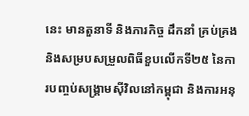នេះ មានតួនាទី និងភារកិច្ច ដឹកនាំ គ្រប់គ្រង និងសម្របសម្រួលពិធីខួបលើកទី២៥ នៃការបញ្ចប់សង្គ្រាមស៊ីវិលនៅកម្ពុជា និងការអនុ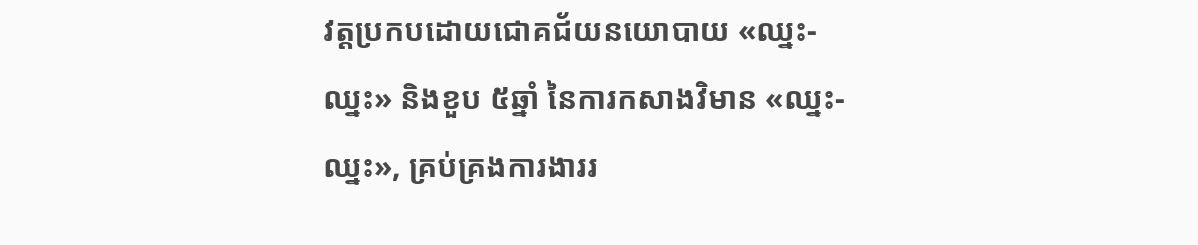វត្តប្រកបដោយជោគជ័យនយោបាយ «ឈ្នះ-ឈ្នះ» និងខួប ៥ឆ្នាំ នៃការកសាងវិមាន «ឈ្នះ-ឈ្នះ», គ្រប់គ្រងការងាររ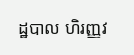ដ្ឋបាល ហិរញ្ញវ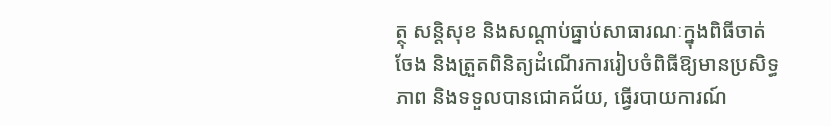ត្ថុ សន្តិសុខ និងសណ្ដាប់ធ្នាប់សាធារណៈក្នុងពិធីចាត់ចែង និងត្រួតពិនិត្យដំណើរការរៀបចំពិធីឱ្យមានប្រសិទ្ធភាព និងទទួលបានជោគជ័យ, ធ្វើរបាយការណ៍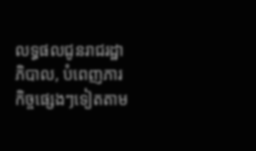លទ្ធផលជូនរាជរដ្ឋាភិបាល, បំពេញភារកិច្ចផ្សេងៗទៀតតាម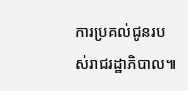ការប្រគល់ជូនរបស់រាជរដ្ឋាភិបាល៕